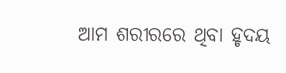ଆମ ଶରୀରରେ ଥିବା ହୃଦୟ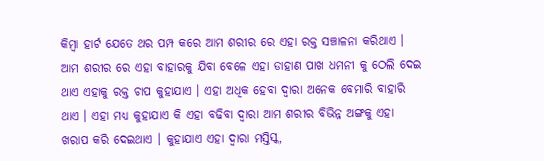କିମ୍ବା ହାର୍ଟ ଯେତେ ଥର ପମ୍ପ କରେ ଆମ ଶରୀର ରେ ଏହା ରକ୍ତ ସଞ୍ଚାଳନା କରିଥାଏ । ଆମ ଶରୀର ରେ ଏହା ବାହାରକୁ ଯିବା ବେଳେ ଏହା ଡାହାଣ ପାଖ ଧମନୀ କୁ ଠେଲି ଦେଇ ଥାଏ ଏହାକୁ ରକ୍ତ ଚାପ କୁହାଯାଏ । ଏହା ଅଧିକ ହେବା ଦ୍ଵାରା ଅନେକ ବେମାରି ବାହାରି ଥାଏ । ଏହା ମଧ୍ୟ କୁହାଯାଏ କି ଏହା ବଢିବା ଦ୍ଵାରା ଆମ ଶରୀର ବିଭିନ୍ନ ଅଙ୍ଗକୁ ଏହା ଖରାପ କରି ଦେଇଥାଏ । କୁହାଯାଏ ଏହା ଦ୍ଵାରା ମସ୍ତିସ୍କ,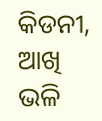କିଡନୀ, ଆଖି ଭଳି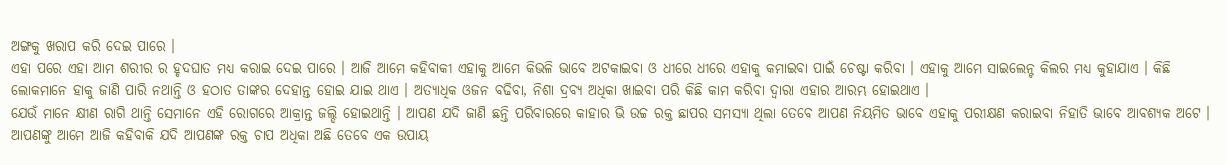ଅଙ୍ଗକୁ ଖରାପ କରି ଦେଇ ପାରେ ।
ଏହା ପରେ ଏହା ଆମ ଶରୀର ର ହୃଦଘାତ ମଧ୍ୟ କରାଇ ଦେଇ ପାରେ । ଆଜି ଆମେ କହିବାକୀ ଏହାକୁ ଆମେ କିଭଳି ଭାବେ ଅଟକାଇବା ଓ ଧୀରେ ଧୀରେ ଏହାକୁ କମାଇବା ପାଇଁ ଚେଷ୍ଟା କରିବା । ଏହାକୁ ଆମେ ସାଇଲେନ୍ଟ କିଲର ମଧ୍ୟ କୁହାଯାଏ । କିଛି ଲୋକମାନେ ହାକୁ ଜାଣି ପାରି ନଥାନ୍ତି ଓ ହଠାତ ତାଙ୍କର ଦେହାନ୍ତ ହୋଇ ଯାଇ ଥାଏ । ଅତ୍ୟାଧିକ ଓଜନ ବଢିବା, ନିଶା ଦ୍ରବ୍ଯ ଅଧିକା ଖାଇବା ପରି କିଛି କାମ କରିବା ଦ୍ଵାରା ଏହାର ଆରମ୍ଭ ହୋଇଥାଏ ।
ଯେଉଁ ମାନେ କ୍ଷୀଣ ରାଗି ଥାନ୍ତି ସେମାନେ ଏହି ରୋଗରେ ଆକ୍ରାନ୍ତ ଜଲ୍ଦି ହୋଇଥାନ୍ତି । ଆପଣ ଯଦି ଜାଣି ଛନ୍ତି ପରିବାରରେ କାହାର ଭି ଉଚ୍ଚ ରକ୍ତ ଛାପର ସମସ୍ଯା ଥିଲା ତେବେ ଆପଣ ନିୟମିତ ଭାବେ ଏହାକୁ ପରୀକ୍ଷଣ କରାଇବା ନିହାତି ଭାବେ ଆବଶ୍ୟକ ଅଟେ । ଆପଣଙ୍କୁ ଆମେ ଆଜି କହିବାକି ଯଦି ଆପଣଙ୍କ ରକ୍ତ ଚାପ ଅଧିକା ଅଛି ତେବେ ଏକ ଉପାୟ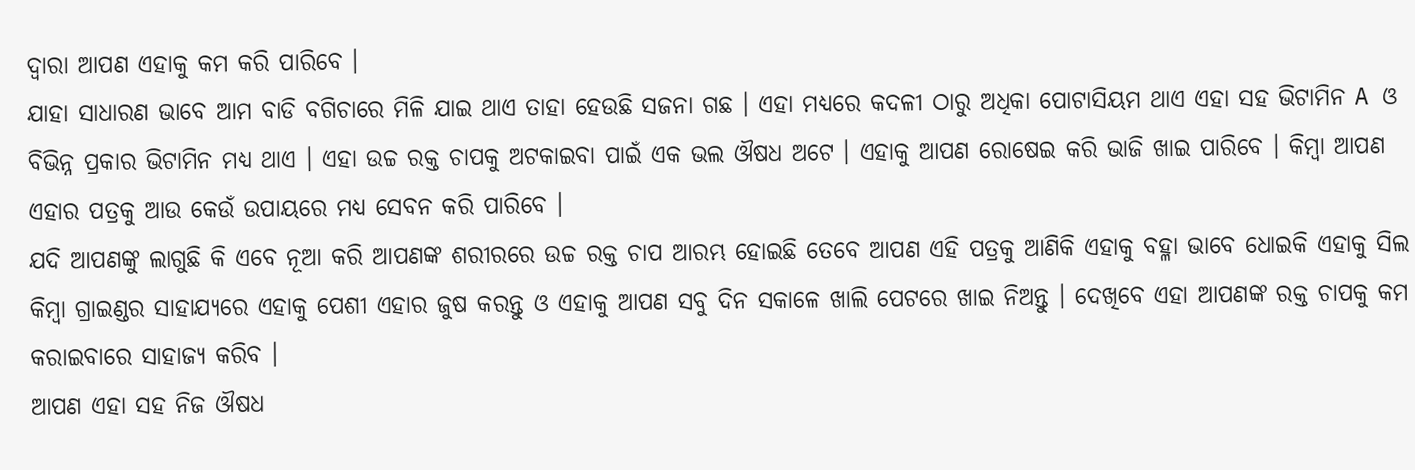ଦ୍ଵାରା ଆପଣ ଏହାକୁ କମ କରି ପାରିବେ ।
ଯାହା ସାଧାରଣ ଭାବେ ଆମ ବାଡି ବଗିଚାରେ ମିଳି ଯାଇ ଥାଏ ତାହା ହେଉଛି ସଜନା ଗଛ । ଏହା ମଧ୍ୟରେ କଦଳୀ ଠାରୁ ଅଧିକା ପୋଟାସିୟମ ଥାଏ ଏହା ସହ ଭିଟାମିନ A ଓ ବିଭିନ୍ନ ପ୍ରକାର ଭିଟାମିନ ମଧ୍ୟ ଥାଏ । ଏହା ଉଚ୍ଚ ରକ୍ତ ଚାପକୁ ଅଟକାଇବା ପାଇଁ ଏକ ଭଲ ଔଷଧ ଅଟେ । ଏହାକୁ ଆପଣ ରୋଷେଇ କରି ଭାଜି ଖାଇ ପାରିବେ । କିମ୍ବା ଆପଣ ଏହାର ପତ୍ରକୁ ଆଉ କେଉଁ ଉପାୟରେ ମଧ୍ୟ ସେବନ କରି ପାରିବେ ।
ଯଦି ଆପଣଙ୍କୁ ଲାଗୁଛି କି ଏବେ ନୂଆ କରି ଆପଣଙ୍କ ଶରୀରରେ ଉଚ୍ଚ ରକ୍ତ ଚାପ ଆରମ୍ଭ ହୋଇଛି ତେବେ ଆପଣ ଏହି ପତ୍ରକୁ ଆଣିକି ଏହାକୁ ବହ୍ଳା ଭାବେ ଧୋଇକି ଏହାକୁ ସିଲ କିମ୍ବା ଗ୍ରାଇଣ୍ଡର ସାହାଯ୍ୟରେ ଏହାକୁ ପେଶୀ ଏହାର ଜୁଷ କରନ୍ତୁ ଓ ଏହାକୁ ଆପଣ ସବୁ ଦିନ ସକାଳେ ଖାଲି ପେଟରେ ଖାଇ ନିଅନ୍ତୁ । ଦେଖିବେ ଏହା ଆପଣଙ୍କ ରକ୍ତ ଚାପକୁ କମ କରାଇବାରେ ସାହାଜ୍ଯ କରିବ ।
ଆପଣ ଏହା ସହ ନିଜ ଔଷଧ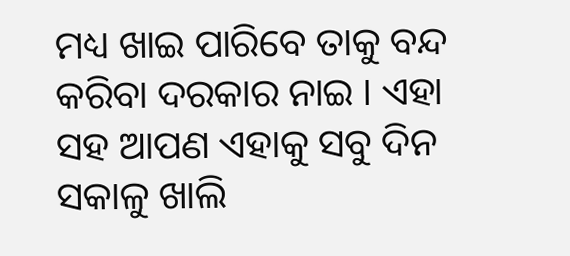ମଧ୍ୟ ଖାଇ ପାରିବେ ତାକୁ ବନ୍ଦ କରିବା ଦରକାର ନାଇ । ଏହା ସହ ଆପଣ ଏହାକୁ ସବୁ ଦିନ ସକାଳୁ ଖାଲି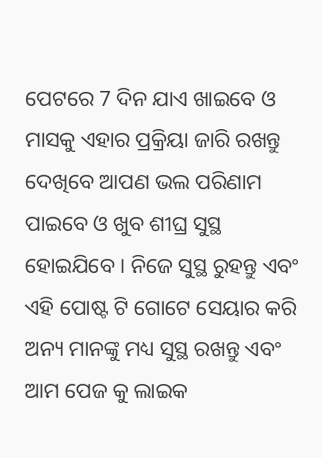ପେଟରେ 7 ଦିନ ଯାଏ ଖାଇବେ ଓ ମାସକୁ ଏହାର ପ୍ରକ୍ରିୟା ଜାରି ରଖନ୍ତୁ ଦେଖିବେ ଆପଣ ଭଲ ପରିଣାମ ପାଇବେ ଓ ଖୁବ ଶୀଘ୍ର ସୁସ୍ଥ ହୋଇଯିବେ । ନିଜେ ସୁସ୍ଥ ରୁହନ୍ତୁ ଏବଂ ଏହି ପୋଷ୍ଟ ଟି ଗୋଟେ ସେୟାର କରି ଅନ୍ୟ ମାନଙ୍କୁ ମଧ୍ୟ ସୁସ୍ଥ ରଖନ୍ତୁ ଏବଂ ଆମ ପେଜ କୁ ଲାଇକ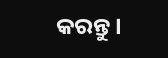କରନ୍ତୁ ।